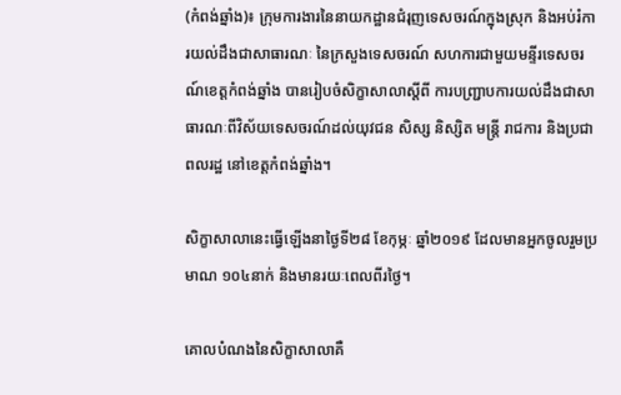(កំពង់ឆ្នាំង)៖ ក្រុមការងារនៃនាយកដ្ឋានជំរុញទេសចរណ៍ក្នុងស្រុក និងអប់រំការយល់ដឹងជាសាធារណៈ នៃក្រសួងទេសចរណ៍ សហការជាមួយមន្ទីរទេសចរណ៍ខេត្តកំពង់ឆ្នាំង បានរៀបចំសិក្ខាសាលាស្តីពី ការបញ្ជ្រាបការយល់ដឹងជាសាធារណៈពីវិស័យទេសចរណ៍ដល់យុវជន សិស្ស និស្សិត មន្ត្រី រាជការ និងប្រជាពលរដ្ឋ នៅខេត្តកំពង់ឆ្នាំង។

សិក្ខាសាលានេះធ្វើឡើងនាថ្ងៃទី២៨ ខែកុម្ភៈ ឆ្នាំ២០១៩ ដែលមានអ្នកចូលរួមប្រមាណ ១០៤នាក់ និងមានរយៈពេលពីរថ្ងៃ។

គោលបំណងនៃសិក្ខាសាលាគឺ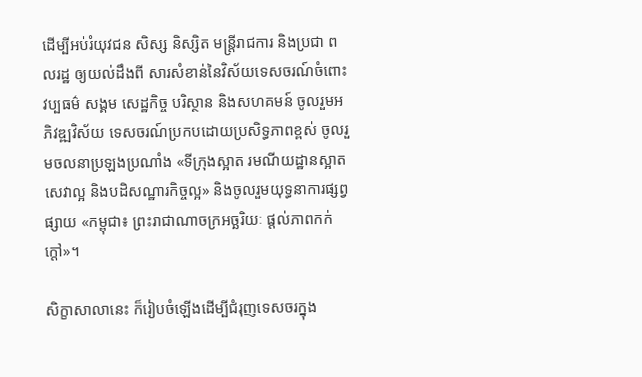ដើម្បីអប់រំយុវជន សិស្ស និស្សិត មន្រ្តីរាជការ និងប្រជា ពលរដ្ឋ ឲ្យយល់ដឹងពី សារសំខាន់នៃវិស័យទេសចរណ៍ចំពោះវប្បធម៌ សង្គម សេដ្ឋកិច្ច បរិស្ថាន និងសហគមន៍ ចូលរួមអភិវឌ្ឍវិស័យ ទេសចរណ៍ប្រកបដោយប្រសិទ្ធភាពខ្ពស់ ចូលរួមចលនាប្រឡងប្រណាំង «ទីក្រុងស្អាត រមណីយដ្ឋានស្អាត សេវាល្អ និងបដិសណ្ឋារកិច្ចល្អ» និងចូលរួមយុទ្ធនាការផ្សព្វផ្សាយ «កម្ពុជា៖ ព្រះរាជាណាចក្រអច្ឆរិយៈ ផ្តល់ភាពកក់ក្តៅ»។

សិក្ខាសាលានេះ ក៏រៀបចំឡើងដើម្បីជំរុញទេសចរក្នុង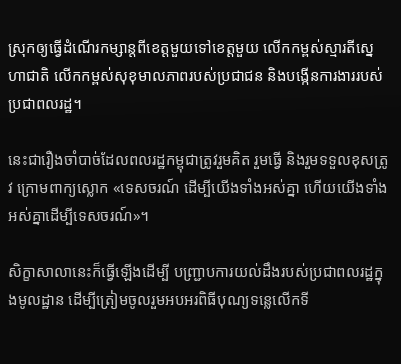ស្រុកឲ្យធ្វើដំណើរកម្សាន្តពីខេត្តមួយទៅខេត្តមួយ លើកកម្ពស់ស្មារតីស្នេហាជាតិ លើកកម្ពស់សុខុមាលភាពរបស់ប្រជាជន និងបង្កើនការងាររបស់ប្រជាពលរដ្ឋ។

នេះជារឿងចាំបាច់ដែលពលរដ្ឋកម្ពុជាត្រូវរួមគិត រួមធ្វើ និងរួមទទួលខុសត្រូវ ក្រោមពាក្យស្លោក «ទេសចរណ៍ ដើម្បីយើងទាំងអស់គ្នា ហើយយើងទាំងអស់គ្នាដើម្បីទេសចរណ៍»។

សិក្ខាសាលានេះក៏ធ្វើឡើងដើម្បី បញ្រ្ជាបការយល់ដឹងរបស់ប្រជាពលរដ្ឋក្នុងមូលដ្ឋាន ដើម្បីត្រៀមចូលរួមអបអរពិធីបុណ្យទន្លេលើកទី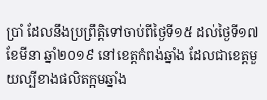ប្រាំ ដែលនឹងប្រព្រឹត្តិទៅចាប់ពីថ្ងៃទី១៥ ដល់ថ្ងៃទី១៧ ខែមីនា ឆ្នាំ២០១៩ នៅខេត្តកំពង់ឆ្នាំង ដែលជាខេត្តមួយល្បីខាងផលិតក្អមឆ្នាំង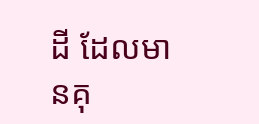ដី ដែលមានគុ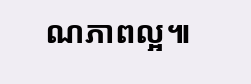ណភាពល្អ៕